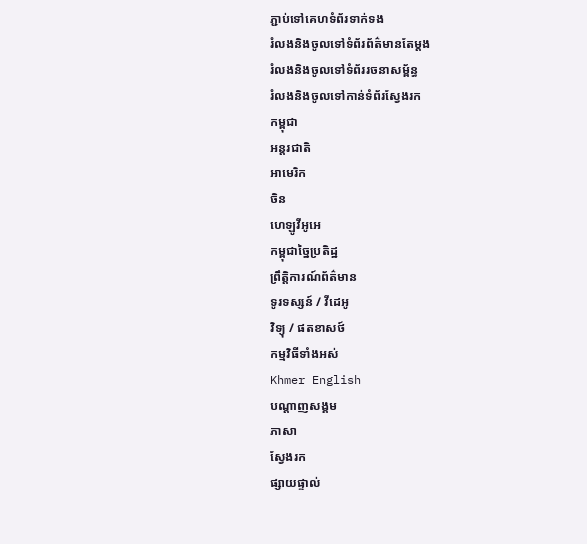ភ្ជាប់ទៅគេហទំព័រទាក់ទង
រំលងនិងចូលទៅទំព័រព័ត៌មានតែម្តង
រំលងនិងចូលទៅទំព័ររចនាសម្ព័ន្ធ
រំលងនិងចូលទៅកាន់ទំព័រស្វែងរក
កម្ពុជា
អន្តរជាតិ
អាមេរិក
ចិន
ហេឡូវីអូអេ
កម្ពុជាច្នៃប្រតិដ្ឋ
ព្រឹត្តិការណ៍ព័ត៌មាន
ទូរទស្សន៍ / វីដេអូ
វិទ្យុ / ផតខាសថ៍
កម្មវិធីទាំងអស់
Khmer English
បណ្តាញសង្គម
ភាសា
ស្វែងរក
ផ្សាយផ្ទាល់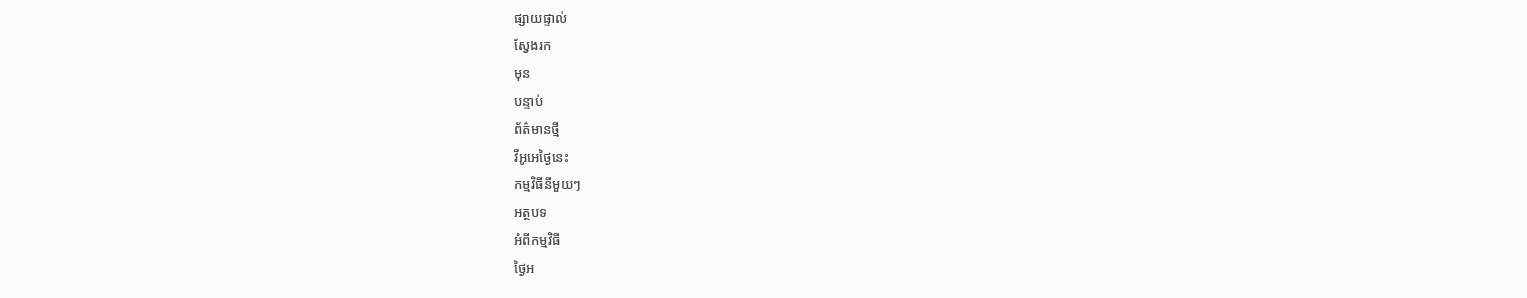ផ្សាយផ្ទាល់
ស្វែងរក
មុន
បន្ទាប់
ព័ត៌មានថ្មី
វីអូអេថ្ងៃនេះ
កម្មវិធីនីមួយៗ
អត្ថបទ
អំពីកម្មវិធី
ថ្ងៃអ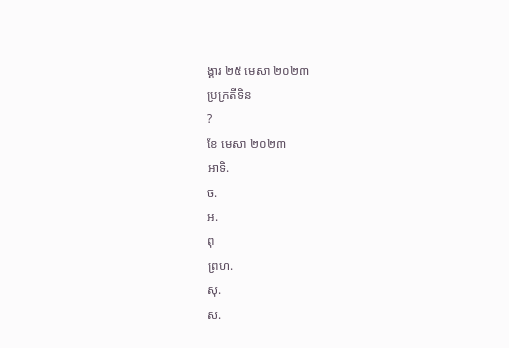ង្គារ ២៥ មេសា ២០២៣
ប្រក្រតីទិន
?
ខែ មេសា ២០២៣
អាទិ.
ច.
អ.
ពុ
ព្រហ.
សុ.
ស.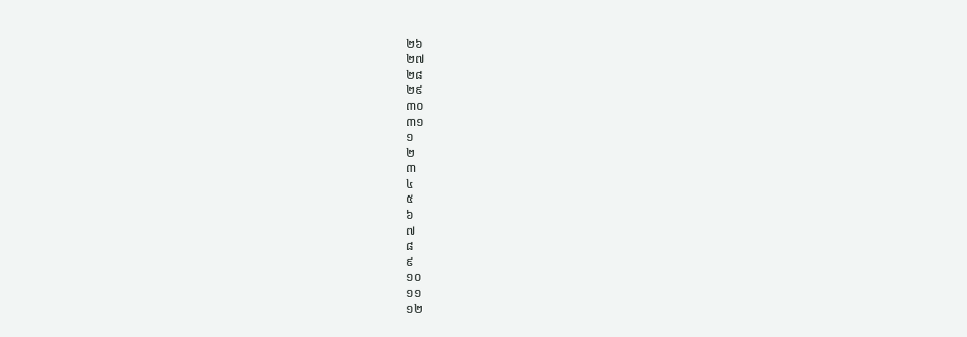២៦
២៧
២៨
២៩
៣០
៣១
១
២
៣
៤
៥
៦
៧
៨
៩
១០
១១
១២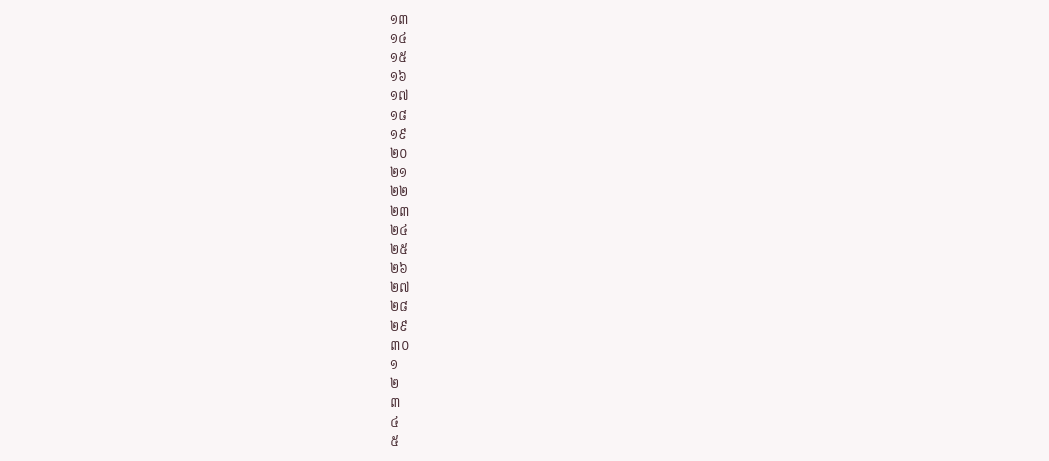១៣
១៤
១៥
១៦
១៧
១៨
១៩
២០
២១
២២
២៣
២៤
២៥
២៦
២៧
២៨
២៩
៣០
១
២
៣
៤
៥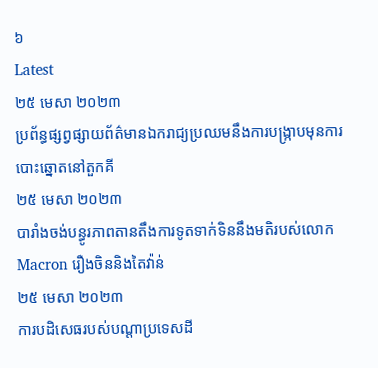៦
Latest
២៥ មេសា ២០២៣
ប្រព័ន្ធផ្សព្វផ្សាយព័ត៌មានឯករាជ្យប្រឈមនឹងការបង្ក្រាបមុនការបោះឆ្នោតនៅតួកគី
២៥ មេសា ២០២៣
បារាំងចង់បន្ធូរភាពតានតឹងការទូតទាក់ទិននឹងមតិរបស់លោក Macron រឿងចិននិងតៃវ៉ាន់
២៥ មេសា ២០២៣
ការបដិសេធរបស់បណ្ដាប្រទេសដី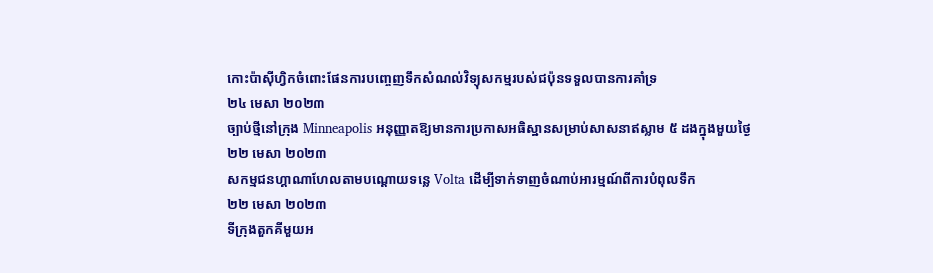កោះប៉ាស៊ីហ្វិកចំពោះផែនការបញ្ចេញទឹកសំណល់វិទ្យុសកម្មរបស់ជប៉ុនទទួលបានការគាំទ្រ
២៤ មេសា ២០២៣
ច្បាប់ថ្មីនៅក្រុង Minneapolis អនុញ្ញាតឱ្យមានការប្រកាសអធិស្ឋានសម្រាប់សាសនាឥស្លាម ៥ ដងក្នុងមួយថ្ងៃ
២២ មេសា ២០២៣
សកម្មជនហ្គាណាហែលតាមបណ្តោយទន្លេ Volta ដើម្បីទាក់ទាញចំណាប់អារម្មណ៍ពីការបំពុលទឹក
២២ មេសា ២០២៣
ទីក្រុងតួកគីមួយអ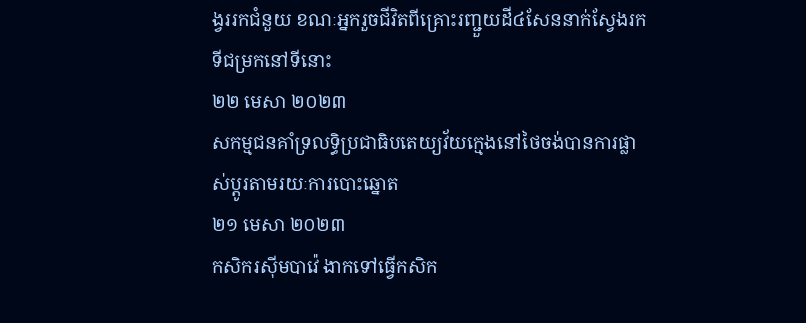ង្វររកជំនួយ ខណៈអ្នករួចជីវិតពីគ្រោះរញ្ជួយដី៤សែននាក់ស្វែងរកទីជម្រកនៅទីនោះ
២២ មេសា ២០២៣
សកម្មជនគាំទ្រលទ្ធិប្រជាធិបតេយ្យវ័យក្មេងនៅថៃចង់បានការផ្លាស់ប្តូរតាមរយៈការបោះឆ្នោត
២១ មេសា ២០២៣
កសិករស៊ីមបាវ៉េ ងាកទៅធ្វើកសិក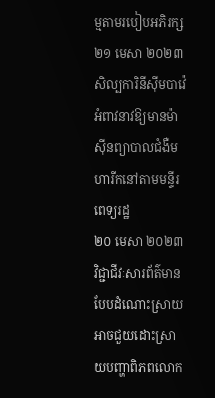ម្មតាមរបៀបអភិរក្ស
២១ មេសា ២០២៣
សិល្បការិនីស៊ីមបាវ៉េអំពាវនាវឱ្យមានម៉ាស៊ីនព្យាបាលជំងឺមហារីកនៅតាមមន្ទីរពេទ្យរដ្ឋ
២០ មេសា ២០២៣
វិជ្ជាជីវៈសារព័ត៌មានបែបដំណោះស្រាយ អាចជួយដោះស្រាយបញ្ហាពិភពលោក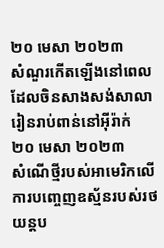២០ មេសា ២០២៣
សំណួរកើតឡើងនៅពេលដែលចិនសាងសង់សាលារៀនរាប់ពាន់នៅអ៊ីរ៉ាក់
២០ មេសា ២០២៣
សំណើថ្មីរបស់អាមេរិកលើការបញ្ចេញឧស្ម័នរបស់រថយន្តប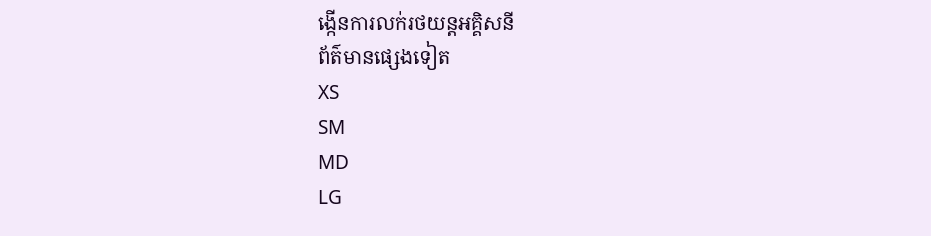ង្កើនការលក់រថយន្តអគ្គិសនី
ព័ត៌មានផ្សេងទៀត
XS
SM
MD
LG